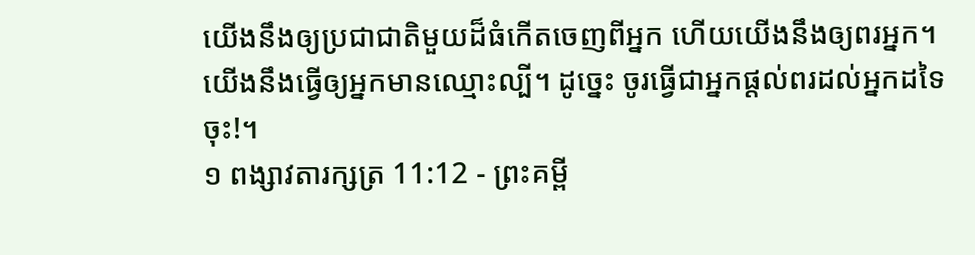យើងនឹងឲ្យប្រជាជាតិមួយដ៏ធំកើតចេញពីអ្នក ហើយយើងនឹងឲ្យពរអ្នក។ យើងនឹងធ្វើឲ្យអ្នកមានឈ្មោះល្បី។ ដូច្នេះ ចូរធ្វើជាអ្នកផ្ដល់ពរដល់អ្នកដទៃចុះ!។
១ ពង្សាវតារក្សត្រ 11:12 - ព្រះគម្ពី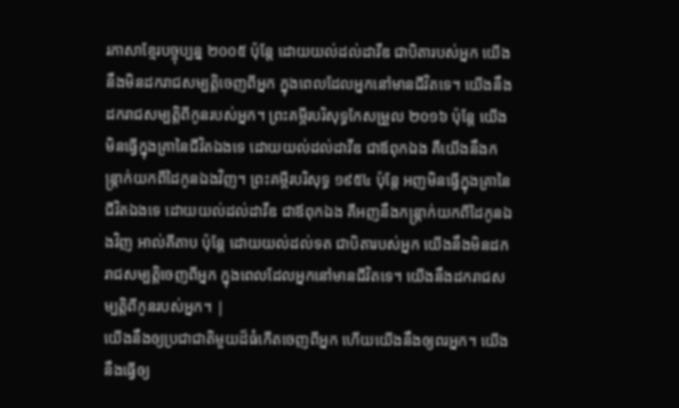រភាសាខ្មែរបច្ចុប្បន្ន ២០០៥ ប៉ុន្តែ ដោយយល់ដល់ដាវីឌ ជាបិតារបស់អ្នក យើងនឹងមិនដករាជសម្បត្តិចេញពីអ្នក ក្នុងពេលដែលអ្នកនៅមានជីវិតទេ។ យើងនឹងដករាជសម្បត្តិពីកូនរបស់អ្នក។ ព្រះគម្ពីរបរិសុទ្ធកែសម្រួល ២០១៦ ប៉ុន្តែ យើងមិនធ្វើក្នុងគ្រានៃជីវិតឯងទេ ដោយយល់ដល់ដាវីឌ ជាឪពុកឯង គឺយើងនឹងកន្ត្រាក់យកពីដៃកូនឯងវិញ។ ព្រះគម្ពីរបរិសុទ្ធ ១៩៥៤ ប៉ុន្តែ អញមិនធ្វើក្នុងគ្រានៃជីវិតឯងទេ ដោយយល់ដល់ដាវីឌ ជាឪពុកឯង គឺអញនឹងកន្ត្រាក់យកពីដៃកូនឯងវិញ អាល់គីតាប ប៉ុន្តែ ដោយយល់ដល់ទត ជាបិតារបស់អ្នក យើងនឹងមិនដករាជសម្បត្តិចេញពីអ្នក ក្នុងពេលដែលអ្នកនៅមានជីវិតទេ។ យើងនឹងដករាជសម្បត្តិពីកូនរបស់អ្នក។ |
យើងនឹងឲ្យប្រជាជាតិមួយដ៏ធំកើតចេញពីអ្នក ហើយយើងនឹងឲ្យពរអ្នក។ យើងនឹងធ្វើឲ្យ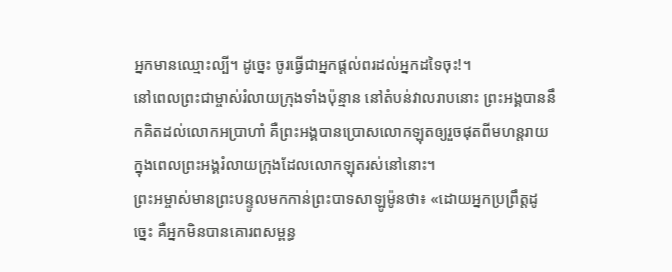អ្នកមានឈ្មោះល្បី។ ដូច្នេះ ចូរធ្វើជាអ្នកផ្ដល់ពរដល់អ្នកដទៃចុះ!។
នៅពេលព្រះជាម្ចាស់រំលាយក្រុងទាំងប៉ុន្មាន នៅតំបន់វាលរាបនោះ ព្រះអង្គបាននឹកគិតដល់លោកអប្រាហាំ គឺព្រះអង្គបានប្រោសលោកឡុតឲ្យរួចផុតពីមហន្តរាយ ក្នុងពេលព្រះអង្គរំលាយក្រុងដែលលោកឡុតរស់នៅនោះ។
ព្រះអម្ចាស់មានព្រះបន្ទូលមកកាន់ព្រះបាទសាឡូម៉ូនថា៖ «ដោយអ្នកប្រព្រឹត្តដូច្នេះ គឺអ្នកមិនបានគោរពសម្ពន្ធ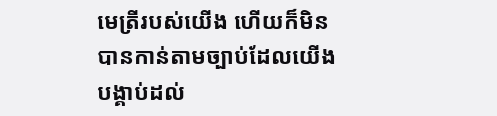មេត្រីរបស់យើង ហើយក៏មិនបានកាន់តាមច្បាប់ដែលយើងបង្គាប់ដល់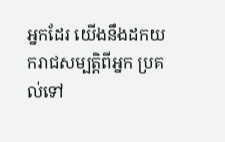អ្នកដែរ យើងនឹងដកយករាជសម្បត្តិពីអ្នក ប្រគល់ទៅ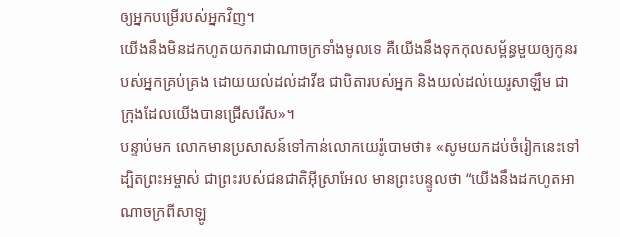ឲ្យអ្នកបម្រើរបស់អ្នកវិញ។
យើងនឹងមិនដកហូតយករាជាណាចក្រទាំងមូលទេ គឺយើងនឹងទុកកុលសម្ព័ន្ធមួយឲ្យកូនរបស់អ្នកគ្រប់គ្រង ដោយយល់ដល់ដាវីឌ ជាបិតារបស់អ្នក និងយល់ដល់យេរូសាឡឹម ជាក្រុងដែលយើងបានជ្រើសរើស»។
បន្ទាប់មក លោកមានប្រសាសន៍ទៅកាន់លោកយេរ៉ូបោមថា៖ «សូមយកដប់ចំរៀកនេះទៅ ដ្បិតព្រះអម្ចាស់ ជាព្រះរបស់ជនជាតិអ៊ីស្រាអែល មានព្រះបន្ទូលថា “យើងនឹងដកហូតអាណាចក្រពីសាឡូ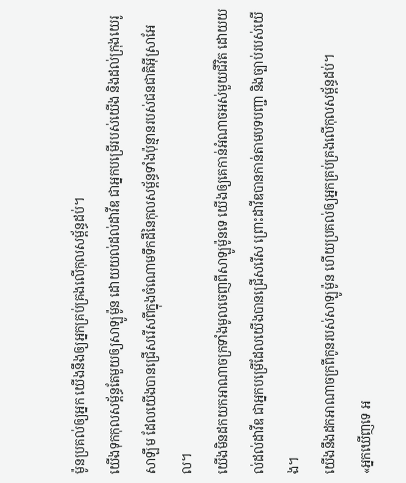ម៉ូនប្រគល់ឲ្យអ្នក យើងនឹងឲ្យអ្នកគ្រប់គ្រងលើកុលសម្ព័ន្ធដប់។
យើងទុកកុលសម្ព័ន្ធតែមួយឲ្យសាឡូម៉ូន ដោយយល់ដល់ដាវីឌ ជាអ្នកបម្រើរបស់យើង និងដល់ក្រុងយេរូសាឡឹម ដែលយើងបានជ្រើសរើសពីក្នុងចំណោមទឹកដីនៃកុលសម្ព័ន្ធទាំងប៉ុន្មានរបស់ជនជាតិអ៊ីស្រាអែល។
យើងមិនដកយកអាណាចក្រទាំងមូលចេញពីសាឡូម៉ូនទេ យើងឲ្យគេកាន់អំណាចអស់មួយជីវិត ដោយយល់ដល់ដាវីឌ ជាអ្នកបម្រើដែលយើងបានជ្រើសរើស ព្រោះដាវីឌបានកាន់តាមបទបញ្ជា និងច្បាប់របស់យើង។
យើងនឹងដកអាណាចក្រពីកូនរបស់សាឡូម៉ូន ហើយប្រគល់ឲ្យអ្នកគ្រប់គ្រងលើកុលសម្ព័ន្ធដប់។
«អ្នកឃើញទេ អ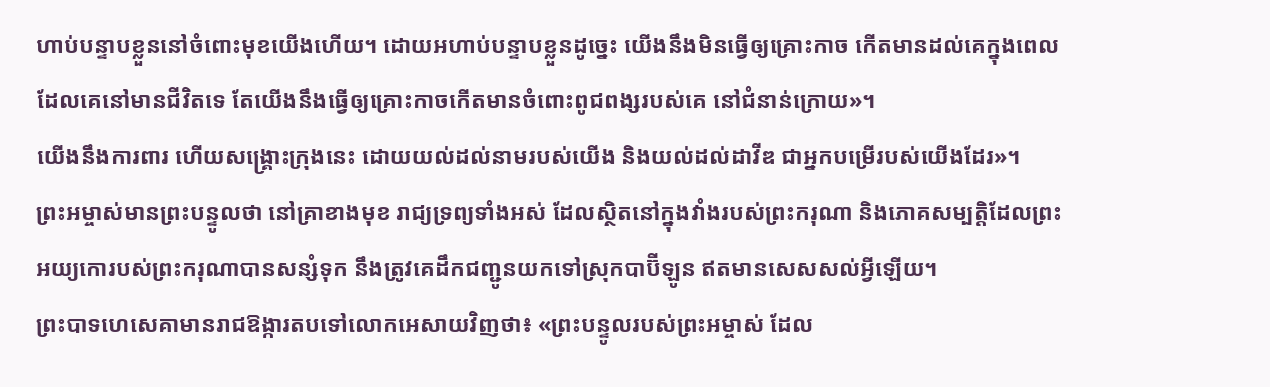ហាប់បន្ទាបខ្លួននៅចំពោះមុខយើងហើយ។ ដោយអហាប់បន្ទាបខ្លួនដូច្នេះ យើងនឹងមិនធ្វើឲ្យគ្រោះកាច កើតមានដល់គេក្នុងពេលដែលគេនៅមានជីវិតទេ តែយើងនឹងធ្វើឲ្យគ្រោះកាចកើតមានចំពោះពូជពង្សរបស់គេ នៅជំនាន់ក្រោយ»។
យើងនឹងការពារ ហើយសង្គ្រោះក្រុងនេះ ដោយយល់ដល់នាមរបស់យើង និងយល់ដល់ដាវីឌ ជាអ្នកបម្រើរបស់យើងដែរ»។
ព្រះអម្ចាស់មានព្រះបន្ទូលថា នៅគ្រាខាងមុខ រាជ្យទ្រព្យទាំងអស់ ដែលស្ថិតនៅក្នុងវាំងរបស់ព្រះករុណា និងភោគសម្បត្តិដែលព្រះអយ្យកោរបស់ព្រះករុណាបានសន្សំទុក នឹងត្រូវគេដឹកជញ្ជូនយកទៅស្រុកបាប៊ីឡូន ឥតមានសេសសល់អ្វីឡើយ។
ព្រះបាទហេសេគាមានរាជឱង្ការតបទៅលោកអេសាយវិញថា៖ «ព្រះបន្ទូលរបស់ព្រះអម្ចាស់ ដែល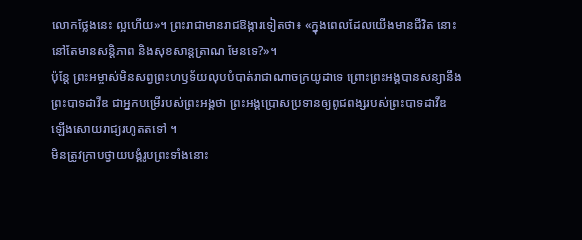លោកថ្លែងនេះ ល្អហើយ»។ ព្រះរាជាមានរាជឱង្ការទៀតថា៖ «ក្នុងពេលដែលយើងមានជីវិត នោះនៅតែមានសន្តិភាព និងសុខសាន្តត្រាណ មែនទេ?»។
ប៉ុន្តែ ព្រះអម្ចាស់មិនសព្វព្រះហឫទ័យលុបបំបាត់រាជាណាចក្រយូដាទេ ព្រោះព្រះអង្គបានសន្យានឹងព្រះបាទដាវីឌ ជាអ្នកបម្រើរបស់ព្រះអង្គថា ព្រះអង្គប្រោសប្រទានឲ្យពូជពង្សរបស់ព្រះបាទដាវីឌ ឡើងសោយរាជ្យរហូតតទៅ ។
មិនត្រូវក្រាបថ្វាយបង្គំរូបព្រះទាំងនោះ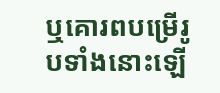ឬគោរពបម្រើរូបទាំងនោះឡើ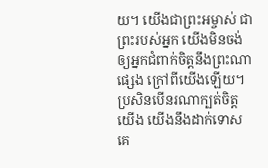យ។ យើងជាព្រះអម្ចាស់ ជាព្រះរបស់អ្នក យើងមិនចង់ឲ្យអ្នកជំពាក់ចិត្តនឹងព្រះណាផ្សេង ក្រៅពីយើងឡើយ។ ប្រសិនបើនរណាក្បត់ចិត្តយើង យើងនឹងដាក់ទោសគេ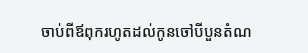ចាប់ពីឪពុករហូតដល់កូនចៅបីបួនតំណ